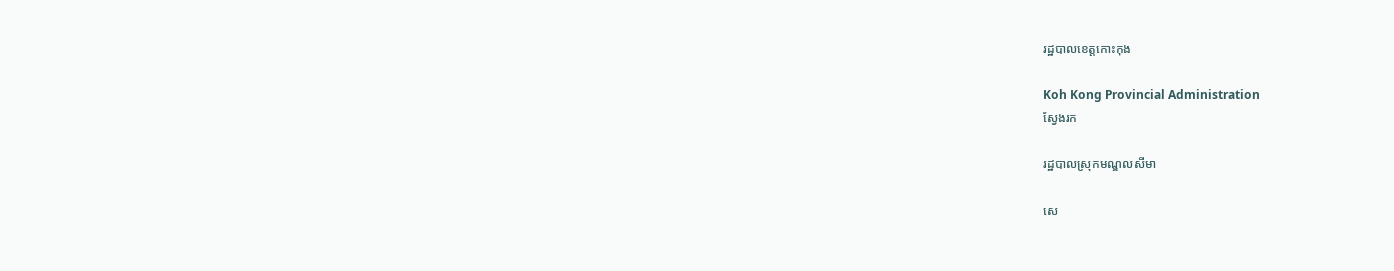រដ្ឋបាលខេត្តកោះកុង

Koh Kong Provincial Administration
ស្វែងរក

រដ្ឋបាលស្រុកមណ្ឌលសីមា

សេ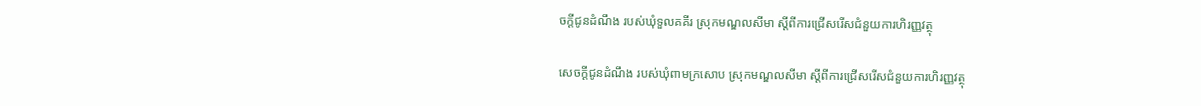ចក្ដីជូនដំណឹង របស់ឃុំទួលគគីរ ស្រុកមណ្ឌលសីមា ស្ដីពីការជ្រើសរើសជំនួយការហិរញ្ញវត្ថុ

សេចក្តីជូនដំណឹង របស់ឃុំពាមក្រសោប ស្រុកមណ្ឌលសីមា ស្តីពីការជ្រើសរើសជំនួយការហិរញ្ញវត្ថុ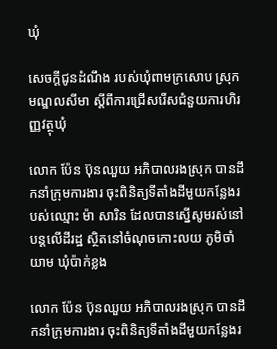ឃុំ

សេចក្តីជូនដំណឹង របស់ឃុំពាមក្រសោប ស្រុកមណ្ឌលសីមា ស្តីពីការជ្រើសរើសជំនួយការហិរញ្ញវត្ថុឃុំ

លោក ប៉ែន ប៊ុនឈួយ អភិបាលរងស្រុក បានដឹកនាំក្រុមការងារ ចុះពិនិត្យទីតាំងដីមួយកន្លែងរបស់ឈ្មោះ ម៉ា សារិន ដែលបានស្នើសូមរស់នៅបន្តលើដីរដ្ឋ ស្ថិតនៅចំណុចកោះលយ ភូមិចាំយាម ឃុំប៉ាក់ខ្លង

លោក ប៉ែន ប៊ុនឈួយ អភិបាលរងស្រុក បានដឹកនាំក្រុមការងារ ចុះពិនិត្យទីតាំងដីមួយកន្លែងរ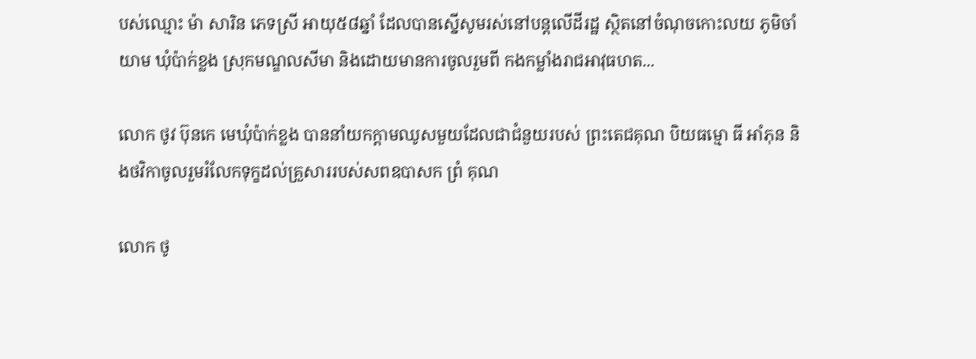បស់ឈ្មោះ ម៉ា សារិន ភេទស្រី អាយុ៥៨ឆ្នាំ ដែលបានស្នើសូមរស់នៅបន្តលើដីរដ្ឋ ស្ថិតនៅចំណុចកោះលយ ភូមិចាំយាម ឃុំប៉ាក់ខ្លង ស្រុកមណ្ឌលសីមា និងដោយមានការចូលរួមពី កងកម្លាំងរាជអាវុធហត...

លោក ថូវ ប៊ុនកេ មេឃុំប៉ាក់ខ្លង បាននាំយកក្តាមឈូសមួយដែលជាជំនួយរបស់ ព្រះតេជគុណ បិយធម្មោ ធី អាំភុន និងថវិកាចូលរួមរំលែកទុក្ខដល់គ្រួសាររបស់សពឧបាសក ព្រំ គុណ

លោក ថូ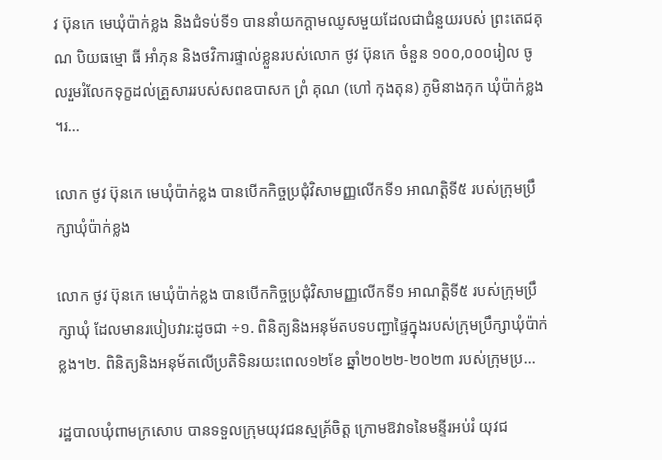វ ប៊ុនកេ មេឃុំប៉ាក់ខ្លង និងជំទប់ទី១ បាននាំយកក្តាមឈូសមួយដែលជាជំនួយរបស់ ព្រះតេជគុណ បិយធម្មោ ធី អាំភុន និងថវិការផ្ទាល់ខ្លួនរបស់លោក ថូវ ប៊ុនកេ ចំនួន ១០០,០០០រៀល ចូលរួមរំលែកទុក្ខដល់គ្រួសាររបស់សពឧបាសក ព្រំ គុណ (ហៅ កុងតុន) ភូមិនាងកុក ឃុំប៉ាក់ខ្លង ។រ...

លោក ថូវ ប៊ុនកេ មេឃុំប៉ាក់ខ្លង បានបើកកិច្ចប្រជុំវិសាមញ្ញលើកទី១ អាណត្តិទី៥ របស់ក្រុមប្រឹក្សាឃុំប៉ាក់ខ្លង

លោក ថូវ ប៊ុនកេ មេឃុំប៉ាក់ខ្លង បានបើកកិច្ចប្រជុំវិសាមញ្ញលើកទី១ អាណត្តិទី៥ របស់ក្រុមប្រឹក្សាឃុំ ដែលមានរបៀបវារ:ដូចជា ÷១. ពិនិត្យនិងអនុម័តបទបញ្ជាផ្ទៃក្នុងរបស់ក្រុមប្រឹក្សាឃុំប៉ាក់ខ្លង។២. ពិនិត្យនិងអនុម័តលើប្រតិទិនរយះពេល១២ខែ ឆ្នាំ២០២២-២០២៣ របស់ក្រុមប្រ...

រដ្ឋបាលឃុំពាមក្រសោប បានទទួលក្រុមយុវជនស្មគ្រ័ចិត្ត ក្រោមឱវាទនៃមន្ទីរអប់រំ យុវជ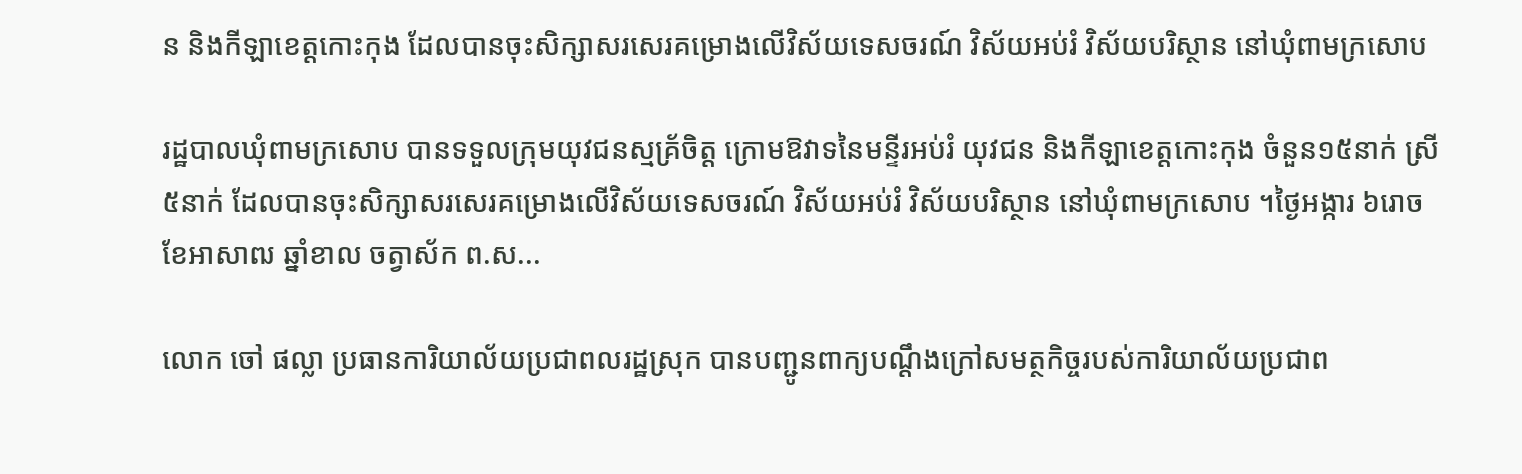ន និងកីឡាខេត្តកោះកុង ដែលបានចុះសិក្សាសរសេរគម្រោងលើវិស័យទេសចរណ៍ វិស័យអប់រំ វិស័យបរិស្ថាន នៅឃុំពាមក្រសោប

រដ្ឋបាលឃុំពាមក្រសោប បានទទួលក្រុមយុវជនស្មគ្រ័ចិត្ត ក្រោមឱវាទនៃមន្ទីរអប់រំ យុវជន និងកីឡាខេត្តកោះកុង ចំនួន១៥នាក់ ស្រី៥នាក់ ដែលបានចុះសិក្សាសរសេរគម្រោងលើវិស័យទេសចរណ៍ វិស័យអប់រំ វិស័យបរិស្ថាន នៅឃុំពាមក្រសោប ។ថ្ងៃអង្ការ ៦រោច ខែអាសាឍ ឆ្នាំខាល ចត្វាស័ក ព.ស...

លោក ចៅ ផល្លា ប្រធានការិយាល័យប្រជាពលរដ្ឋស្រុក បានបញ្ជូនពាក្យបណ្តឹងក្រៅសមត្ថកិច្ចរបស់ការិយាល័យប្រជាព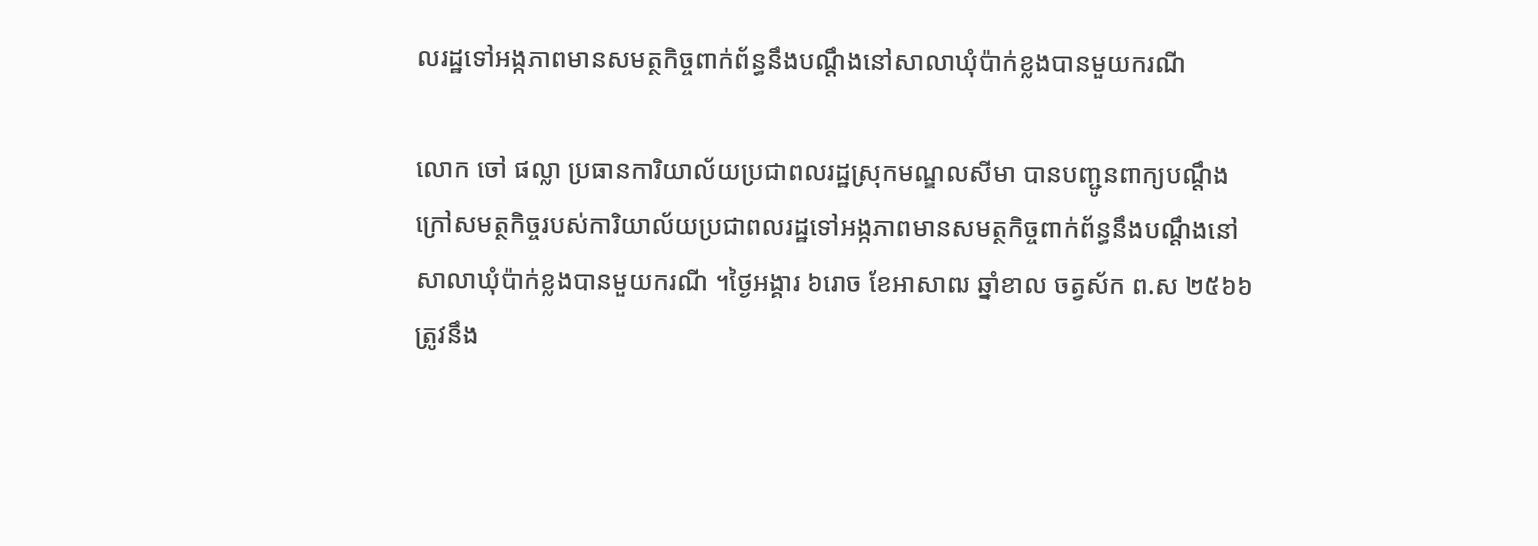លរដ្ឋទៅអង្កភាពមានសមត្ថកិច្ចពាក់ព័ន្ធនឹងបណ្ដឹងនៅសាលាឃុំប៉ាក់ខ្លងបានមួយករណី

លោក ចៅ ផល្លា ប្រធានការិយាល័យប្រជាពលរដ្ឋស្រុកមណ្ឌលសីមា បានបញ្ជូនពាក្យបណ្តឹងក្រៅសមត្ថកិច្ចរបស់ការិយាល័យប្រជាពលរដ្ឋទៅអង្កភាពមានសមត្ថកិច្ចពាក់ព័ន្ធនឹងបណ្ដឹងនៅសាលាឃុំប៉ាក់ខ្លងបានមួយករណី ។ថ្ងៃអង្គារ ៦រោច ខែអាសាឍ ឆ្នាំខាល ចត្វស័ក ព.ស ២៥៦៦ត្រូវនឹង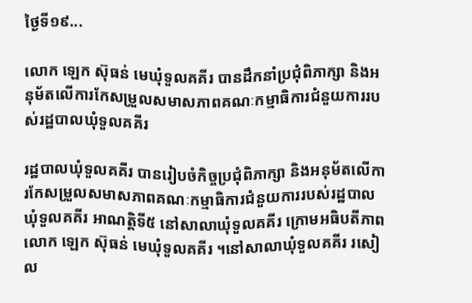ថ្ងៃទី១៩...

លោក ឡេក ស៊ុធន់ មេឃុំទួលគគីរ បានដឹកនាំប្រជុំពិភាក្សា និងអនុម័តលើការកែសម្រួលសមាសភាពគណៈកម្មាធិការជំនួយការរបស់រដ្ឋបាលឃុំទួលគគីរ

រដ្ឋបាលឃុំទួលគគីរ បានរៀបចំកិច្ចប្រជុំពិភាក្សា និងអនុម័តលើការកែសម្រួលសមាសភាពគណៈកម្មាធិការជំនួយការរបស់រដ្ឋបាលឃុំទួលគគីរ អាណត្តិទី៥ នៅសាលាឃុំទួលគគីរ ក្រោមអធិបតីភាពលោក ឡេក ស៊ុធន់ មេឃុំទួលគគីរ ។នៅសាលាឃុំទួលគគីរ រសៀល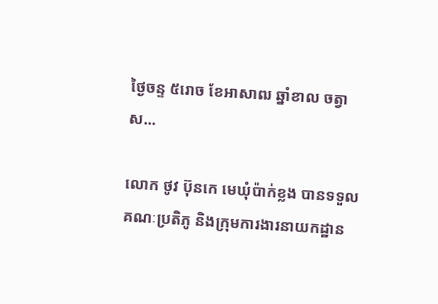ថ្ងៃចន្ទ ៥រោច ខែអាសាឍ ឆ្នាំខាល ចត្វាស...

លោក ថូវ ប៊ុនកេ មេឃុំប៉ាក់ខ្លង បានទទួលគណៈប្រតិភូ និងក្រុមការងារនាយកដ្ឋាន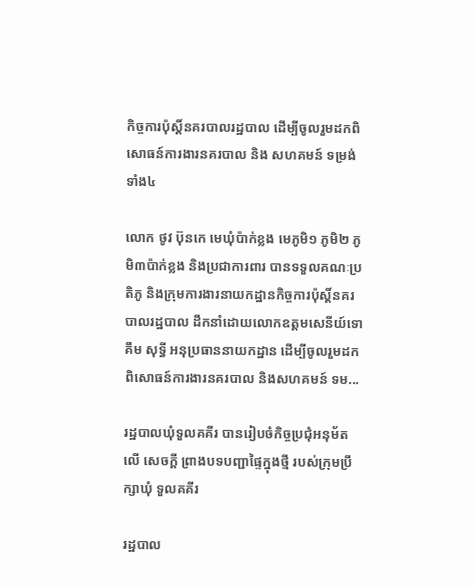កិច្ចការប៉ុស្តិ៍នគរបាលរដ្ឋបាល ដើម្បីចូលរួមដកពិសោធន៍ការងារនគរបាល និង សហគមន៍ ទម្រង់ទាំង៤

លោក ថូវ ប៊ុនកេ មេឃុំប៉ាក់ខ្លង មេភូមិ១ ភូមិ២ ភូមិ៣ប៉ាក់ខ្លង និងប្រជាការពារ បានទទួលគណៈប្រតិភូ និងក្រុមការងារនាយកដ្ឋានកិច្ចការប៉ុស្តិ៍នគរបាលរដ្ឋបាល ដឹកនាំដោយលោកឧត្តមសេនីយ៍ទោ គឹម សុទ្ធី អនុប្រធាននាយកដ្ឋាន ដើម្បីចូលរួមដកពិសោធន៍ការងារនគរបាល និងសហគមន៍ ទម...

រដ្ឋបាលឃុំទួលគគីរ បានរៀបចំកិច្ចប្រជុំអនុម័តលើ សេចក្តី ព្រាងបទបញ្ជាផ្ទៃក្នុងថ្មី របស់ក្រុមប្រឹក្សាឃុំ ទួលគគីរ

រដ្ឋបាល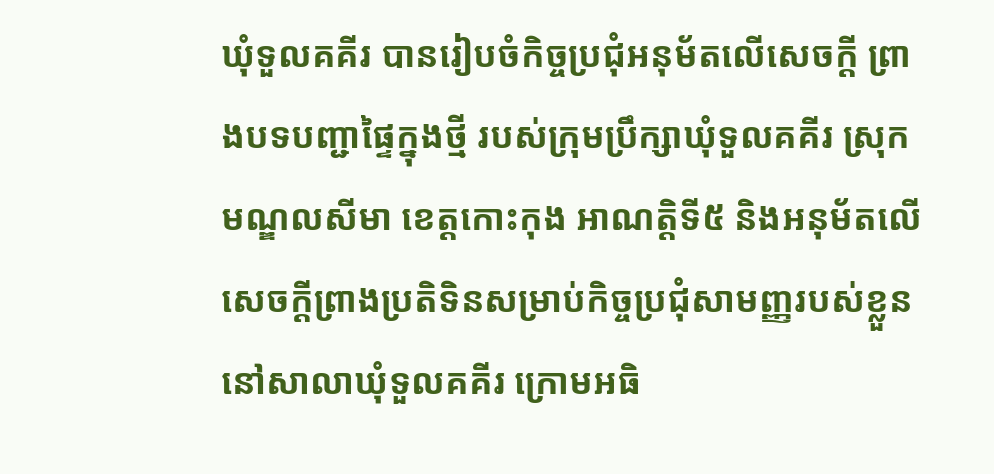ឃុំទួលគគីរ បានរៀបចំកិច្ចប្រជុំអនុម័តលើសេចក្តី ព្រាងបទបញ្ជាផ្ទៃក្នុងថ្មី របស់ក្រុមប្រឹក្សាឃុំទួលគគីរ ស្រុកមណ្ឌលសីមា ខេត្តកោះកុង អាណត្តិទី៥ និងអនុម័តលើសេចក្តីព្រាងប្រតិទិនសម្រាប់កិច្ចប្រជុំសាមញ្ញរបស់ខ្លួននៅសាលាឃុំទួលគគីរ ក្រោមអធិ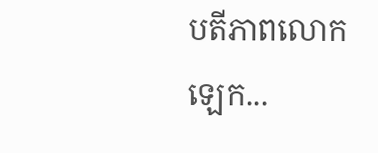បតីភាពលោក ឡេក...